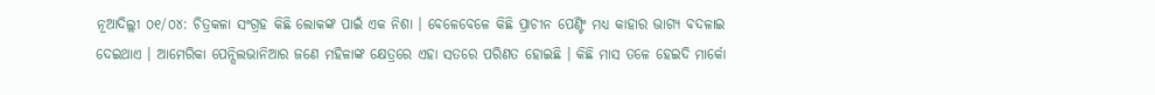ନୂଆଦିଲ୍ଲୀ ୦୧/୦୪: ଚିତ୍ରକଳା ସଂଗ୍ରହ କିଛି ଲୋକଙ୍କ ପାଇଁ ଏକ ନିଶା । ବେଳେବେଳେ କିଛି ପ୍ରାଚୀନ ପେଣ୍ଟିଂ ମଧ୍ୟ କାହାର ଭାଗ୍ୟ ବଦଳାଇ ଦେଇଥାଏ । ଆମେରିକା ପେନ୍ସିଲଭାନିଆର ଜଣେ ମହିଳାଙ୍କ କ୍ଷେତ୍ରରେ ଏହା ସତରେ ପରିଣତ ହୋଇଛି । କିଛି ମାସ ତଳେ ହେଇଦି ମାର୍କୋ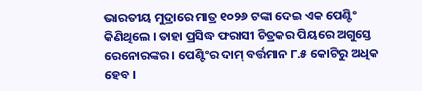ଭାରତୀୟ ମୁଦ୍ରାରେ ମାତ୍ର ୧୦୨୬ ଟଙ୍କା ଦେଇ ଏକ ପେଣ୍ଟିଂ କିଣିଥିଲେ । ତାହା ପ୍ରସିଦ୍ଧ ଫରାସୀ ଚିତ୍ରକର ପିୟରେ ଅଗୁସ୍ତେ ରେନୋରଙ୍କର । ପେଣ୍ଟିଂର ଦାମ୍ ବର୍ତ୍ତମାନ ୮.୫ କୋଟିରୁ ଅଧିକ ହେବ ।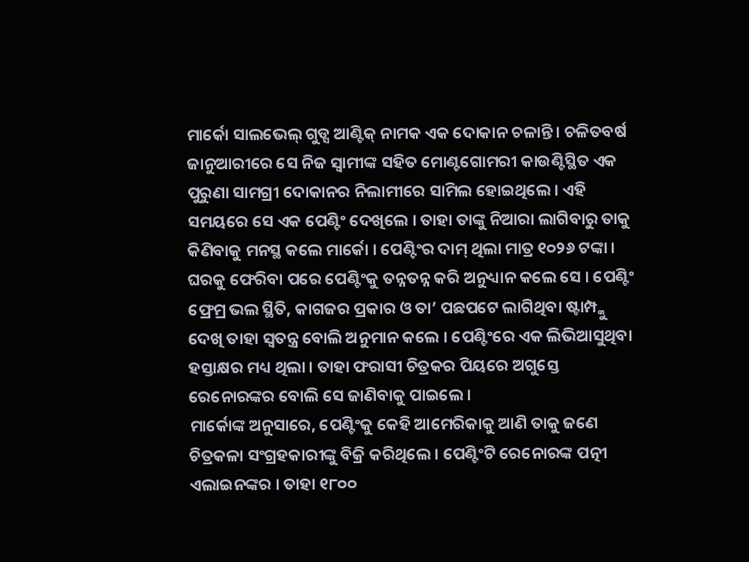ମାର୍କୋ ସାଲଭେଲ୍ ଗୁଡ୍ସ ଆଣ୍ଟିକ୍ ନାମକ ଏକ ଦୋକାନ ଚଳାନ୍ତି । ଚଳିତବର୍ଷ ଜାନୁଆରୀରେ ସେ ନିଜ ସ୍ୱାମୀଙ୍କ ସହିତ ମୋଣ୍ଟଗୋମରୀ କାଉଣ୍ଟିସ୍ଥିତ ଏକ ପୁରୁଣା ସାମଗ୍ରୀ ଦୋକାନର ନିଲାମୀରେ ସାମିଲ ହୋଇଥିଲେ । ଏହି ସମୟରେ ସେ ଏକ ପେଣ୍ଟିଂ ଦେଖିଲେ । ତାହା ତାଙ୍କୁ ନିଆରା ଲାଗିବାରୁ ତାକୁ କିଣିବାକୁ ମନସ୍ଥ କଲେ ମାର୍କୋ । ପେଣ୍ଟିଂର ଦାମ୍ ଥିଲା ମାତ୍ର ୧୦୨୬ ଟଙ୍କା । ଘରକୁ ଫେରିବା ପରେ ପେଣ୍ଟିଂକୁ ତନ୍ନତନ୍ନ କରି ଅନୁଧ୍ୟାନ କଲେ ସେ । ପେଣ୍ଟିଂ ଫ୍ରେମ୍ର ଭଲ ସ୍ଥିତି, କାଗଜର ପ୍ରକାର ଓ ତା’ ପଛପଟେ ଲାଗିଥିବା ଷ୍ଟାମ୍ପ୍କୁ ଦେଖି ତାହା ସ୍ୱତନ୍ତ୍ର ବୋଲି ଅନୁମାନ କଲେ । ପେଣ୍ଟିଂରେ ଏକ ଲିଭିଆସୁଥିବା ହସ୍ତାକ୍ଷର ମଧ୍ୟ ଥିଲା । ତାହା ଫରାସୀ ଚିତ୍ରକର ପିୟରେ ଅଗୁସ୍ତେ ରେନୋରଙ୍କର ବୋଲି ସେ ଜାଣିବାକୁ ପାଇଲେ ।
ମାର୍କୋଙ୍କ ଅନୁସାରେ, ପେଣ୍ଟିଂକୁ କେହି ଆମେରିକାକୁ ଆଣି ତାକୁ ଜଣେ ଚିତ୍ରକଳା ସଂଗ୍ରହକାରୀଙ୍କୁ ବିକ୍ରି କରିଥିଲେ । ପେଣ୍ଟିଂଟି ରେନୋରଙ୍କ ପତ୍ନୀ ଏଲାଇନଙ୍କର । ତାହା ୧୮୦୦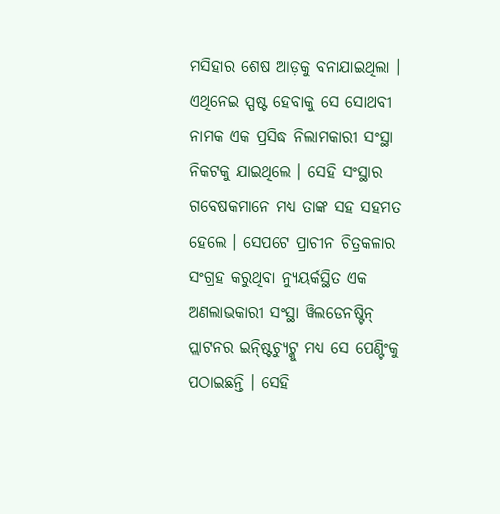ମସିହାର ଶେଷ ଆଡ଼କୁ ବନାଯାଇଥିଲା । ଏଥିନେଇ ସ୍ପଷ୍ଟ ହେବାକୁ ସେ ସୋଥବୀ ନାମକ ଏକ ପ୍ରସିଦ୍ଧ ନିଲାମକାରୀ ସଂସ୍ଥା ନିକଟକୁ ଯାଇଥିଲେ । ସେହି ସଂସ୍ଥାର ଗବେଷକମାନେ ମଧ୍ୟ ତାଙ୍କ ସହ ସହମତ ହେଲେ । ସେପଟେ ପ୍ରାଚୀନ ଚିତ୍ରକଳାର ସଂଗ୍ରହ କରୁଥିବା ନ୍ୟୁୟର୍କସ୍ଥିତ ଏକ ଅଣଲାଭକାରୀ ସଂସ୍ଥା ୱିଲଡେନଷ୍ଟିନ୍ ପ୍ଲାଟନର ଇନ୍ଷ୍ଟିଚ୍ୟୁଟ୍କୁ ମଧ୍ୟ ସେ ପେଣ୍ଟିଂକୁ ପଠାଇଛନ୍ତି । ସେହି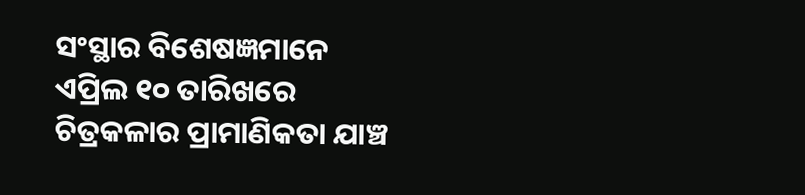ସଂସ୍ଥାର ବିଶେଷଜ୍ଞମାନେ ଏପ୍ରିଲ ୧୦ ତାରିଖରେ ଚିତ୍ରକଳାର ପ୍ରାମାଣିକତା ଯାଞ୍ଚ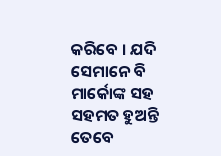କରିବେ । ଯଦି ସେମାନେ ବି ମାର୍କୋଙ୍କ ସହ ସହମତ ହୁଅନ୍ତି ତେବେ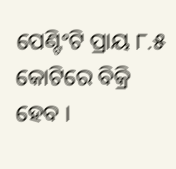ପେଣ୍ଟିଂଟି ପ୍ରାୟ ୮.୫ କୋଟିରେ ବିକ୍ରି ହେବ ।